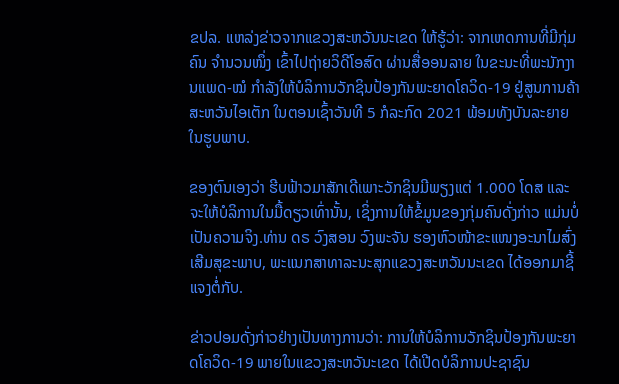ຂປລ. ແຫລ່ງຂ່າວຈາກແຂວງສະຫວັນນະເຂດ ໃຫ້ຮູ້ວ່າ: ຈາກເຫດການທີ່ມີກຸ່ມຄົນ ຈຳນວນໜຶ່ງ ເຂົ້າໄປຖ່າຍວິດີໂອສົດ ຜ່ານສື່ອອນລາຍ ໃນຂະນະທີ່ພະນັກງານແພດ-ໝໍ ກໍາລັງໃຫ້ບໍລິການວັກຊິນປ້ອງກັນພະຍາດໂຄວິດ-19 ຢູ່ສູນການຄ້າສະຫວັນໄອເຕັກ ໃນຕອນເຊົ້າວັນທີ 5 ກໍລະກົດ 2021 ພ້ອມທັງບັນລະຍາຍໃນຮູບພາບ.

ຂອງຕົນເອງວ່າ ຮີບຟ້າວມາສັກເດີເພາະວັກຊິນມີພຽງແຕ່ 1.000 ໂດສ ແລະ ຈະໃຫ້ບໍລິການໃນມື້ດຽວເທົ່ານັ້ນ, ເຊິ່ງການໃຫ້ຂໍ້ມູນຂອງກຸ່ມຄົນດັ່ງກ່າວ ແມ່ນບໍ່ເປັນຄວາມຈິງ.ທ່ານ ດຣ ວົງສອນ ວົງພະຈັນ ຮອງຫົວໜ້າຂະແໜງອະນາໄມສົ່ງເສີມສຸຂະພາບ, ພະແນກສາທາລະນະສຸກແຂວງສະຫວັນນະເຂດ ໄດ້ອອກມາຊີ້ແຈງຕໍ່ກັບ.

ຂ່າວປອມດັ່ງກ່າວຢ່າງເປັນທາງການວ່າ: ການໃຫ້ບໍລິການວັກຊິນປ້ອງກັນພະຍາດໂຄວິດ-19 ພາຍໃນແຂວງສະຫວັນະເຂດ ໄດ້ເປີດບໍລິການປະຊາຊົນ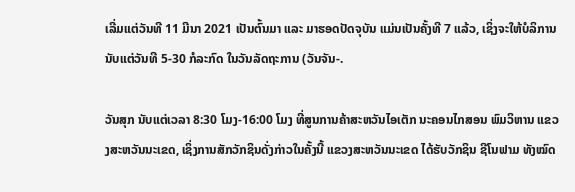ເລີ່ມແຕ່ວັນທີ 11 ມີນາ 2021 ເປັນຕົ້ນມາ ແລະ ມາຮອດປັດຈຸບັນ ແມ່ນເປັນຄັ້ງທີ 7 ແລ້ວ, ເຊິ່ງຈະໃຫ້ບໍລິການນັບແຕ່ວັນທີ 5-30 ກໍລະກົດ ໃນວັນລັດຖະການ (ວັນຈັນ-.

ວັນສຸກ ນັບແຕ່ເວລາ 8:30 ໂມງ-16:00 ໂມງ ທີ່ສູນການຄ້າສະຫວັນໄອເຕັກ ນະຄອນໄກສອນ ພົມວິຫານ ແຂວງສະຫວັນນະເຂດ, ເຊິ່ງການສັກວັກຊິນດັ່ງກ່າວໃນຄັ້ງນີ້ ແຂວງສະຫວັນນະເຂດ ໄດ້ຮັບວັກຊິນ ຊີໂນຟາມ ທັງໝົດ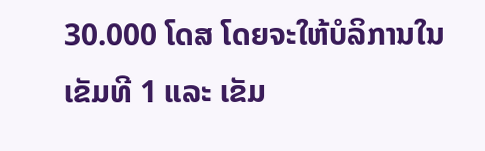30.000 ໂດສ ໂດຍຈະໃຫ້ບໍລິການໃນເຂັມທີ 1 ແລະ ເຂັມ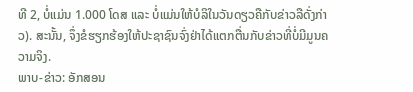ທີ 2, ບໍ່ແມ່ນ 1.000 ໂດສ ແລະ ບໍ່ແມ່ນໃຫ້ບໍລິໃນວັນດຽວຄືກັບຂ່າວລືດັ່ງກ່າວ). ສະນັ້ນ, ຈຶ່ງຂໍຮຽກຮ້ອງໃຫ້ປະຊາຊົນຈົ່ງຢ່າໄດ້ແຕກຕື່ນກັບຂ່າວທີ່ບໍ່ມີມູນຄວາມຈິງ.
ພາບ-ຂ່າວ: ອັກສອນ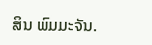ສິນ ພົມມະຈັນ.